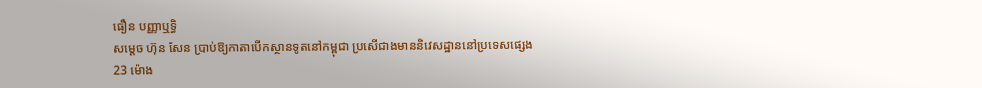ធឿន បញ្ញាឬទិ្ធ
សម្ដេច ហ៊ុន សែន ប្រាប់ឱ្យកាតាបើកស្ថានទូតនៅកម្ពុជា ប្រសើជាងមាននិវេសដ្ឋាននៅប្រទេសផ្សេង
23 ម៉ោង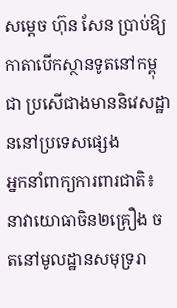សម្ដេច ហ៊ុន សែន ប្រាប់ឱ្យកាតាបើកស្ថានទូតនៅកម្ពុជា ប្រសើជាងមាននិវេសដ្ឋាននៅប្រទេសផ្សេង
អ្នកនាំពាក្យការពារជាតិ៖ នាវាយោធាចិន២គ្រឿង ចតនៅមូលដ្ឋានសមុទ្ររា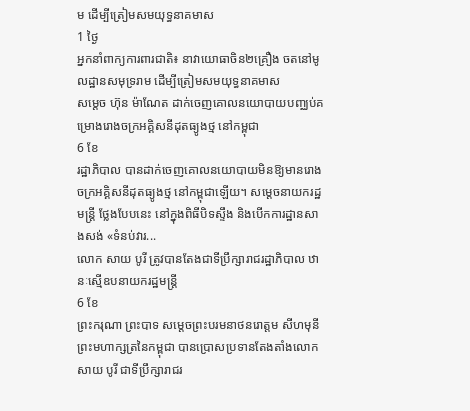ម ដើម្បីត្រៀមសមយុទ្ធនាគមាស
1 ថ្ងៃ
អ្នកនាំពាក្យការពារជាតិ៖ នាវាយោធាចិន២គ្រឿង ចតនៅមូលដ្ឋានសមុទ្ររាម ដើម្បីត្រៀមសមយុទ្ធនាគមាស
សម្ដេច ហ៊ុន ម៉ាណែត ដាក់ចេញគោលនយោបាយបញ្ឈប់គម្រោងរោងចក្រអគ្គិសនីដុតធ្យូងថ្ម នៅកម្ពុជា
6 ខែ
រដ្ឋាភិបាល បានដាក់ចេញគោលនយោបាយមិនឱ្យមានរោងចក្រអគ្គិសនីដុតធ្យូងថ្ម នៅកម្ពុជាឡើយ។ សម្ដេចនាយករដ្ឋមន្រ្តី ថ្លែងបែបនេះ នៅក្នុងពិធីបិទស្ទឹង និងបើកការដ្ឋានសាងសង់ «ទំនប់វារ...
លោក សាយ បូរី ត្រូវបានតែងជាទីប្រឹក្សារាជរដ្ឋាភិបាល ឋានៈស្មើឧបនាយករដ្ឋមន្រ្តី
6 ខែ
ព្រះករុណា ព្រះបាទ សម្តេចព្រះបរមនាថនរោត្តម សីហមុនី ព្រះមហាក្សត្រនៃកម្ពុជា បានប្រោសប្រទានតែងតាំងលោក សាយ បូរី ជាទីប្រឹក្សារាជរ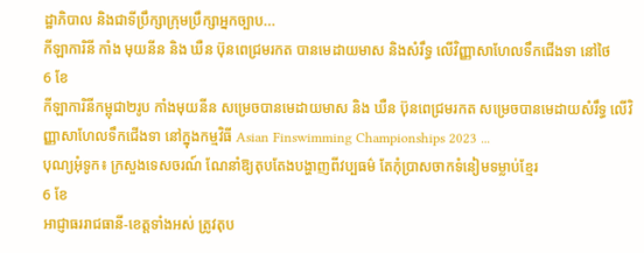ដ្ឋាភិបាល និងជាទីប្រឹក្សាក្រុមប្រឹក្សាអ្នកច្បាប...
កីឡាការិនី កាំង មុយនីន និង ឃឺន ប៊ុនពេជ្រមរកត បានមេដាយមាស និងសំរឹទ្ធ លើវិញ្ញាសាហែលទឹកជើងទា នៅថៃ
6 ខែ
កីឡាការិនីកម្ពុជា២រូប កាំងមុយនីន សម្រេចបានមេដាយមាស និង ឃឺន ប៊ុនពេជ្រមរកត សម្រេចបានមេដាយសំរឹទ្ធ លើវិញ្ញាសាហែលទឹកជើងទា នៅក្នុងកម្មវិធី Asian Finswimming Championships 2023 ...
បុណ្យអុំទូក៖ ក្រសួងទេសចរណ៍ ណែនាំឱ្យតុបតែងបង្ហាញពីវប្បធម៌ តែកុំប្រាសចាកទំនៀមទម្លាប់ខ្មែរ
6 ខែ
អាជ្ញាធររាជធានី-ខេត្តទាំងអស់ ត្រូវតុប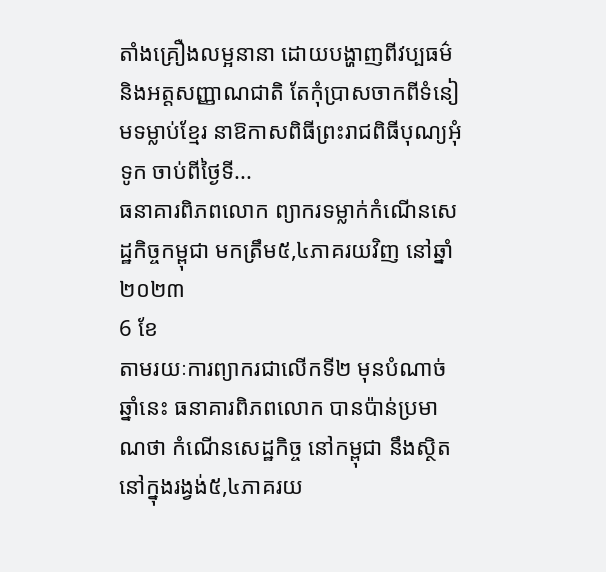តាំងគ្រឿងលម្អនានា ដោយបង្ហាញពីវប្បធម៌ និងអត្តសញ្ញាណជាតិ តែកុំប្រាសចាកពីទំនៀមទម្លាប់ខ្មែរ នាឱកាសពិធីព្រះរាជពិធីបុណ្យអុំទូក ចាប់ពីថ្ងៃទី...
ធនាគារពិភពលោក ព្យាករទម្លាក់កំណើនសេដ្ឋកិច្ចកម្ពុជា មកត្រឹម៥,៤ភាគរយវិញ នៅឆ្នាំ២០២៣
6 ខែ
តាមរយៈការព្យាករជាលើកទី២ មុនបំណាច់ឆ្នាំនេះ ធនាគារពិភពលោក បានប៉ាន់ប្រមាណថា កំណើនសេដ្ឋកិច្ច នៅកម្ពុជា នឹងស្ថិតនៅក្នុងរង្វង់៥,៤ភាគរយ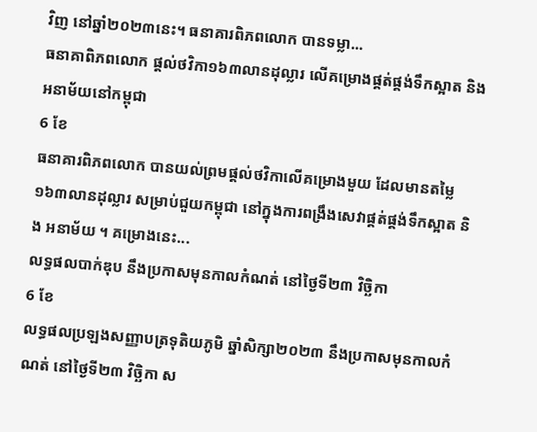វិញ នៅឆ្នាំ២០២៣នេះ។ ធនាគារពិភពលោក បានទម្លា...
ធនាគាពិភពលោក ផ្តល់ថវិកា១៦៣លានដុល្លារ លើគម្រោងផ្គត់ផ្គង់ទឹកស្អាត និងអនាម័យនៅកម្ពុជា
6 ខែ
ធនាគារពិភពលោក បានយល់ព្រមផ្ដល់ថវិកាលើគម្រោងមួយ ដែលមានតម្លៃ ១៦៣លានដុល្លារ សម្រាប់ជួយកម្ពុជា នៅក្នុងការពង្រឹងសេវាផ្គត់ផ្គង់ទឹកស្អាត និង អនាម័យ ។ គម្រោងនេះ...
លទ្ធផលបាក់ឌុប នឹងប្រកាសមុនកាលកំណត់ នៅថ្ងៃទី២៣ វិច្ឆិកា
6 ខែ
លទ្ធផលប្រឡងសញ្ញាបត្រទុតិយភូមិ ឆ្នាំសិក្សា២០២៣ នឹងប្រកាសមុនកាលកំណត់ នៅថ្ងៃទី២៣ វិច្ឆិកា ស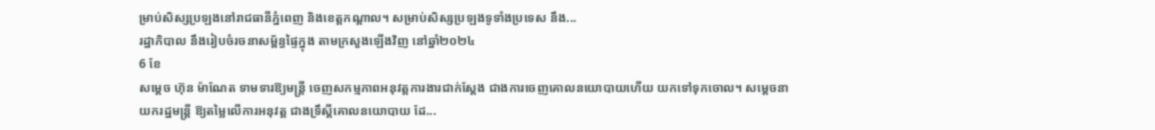ម្រាប់សិស្សប្រឡងនៅរាជធានីភ្នំពេញ និងខេត្តកណ្ដាល។ សម្រាប់សិស្សប្រឡងទូទាំងប្រទេស នឹង...
រដ្ឋាភិបាល នឹងរៀបចំរចនាសម្ព័ន្ធផ្ទៃក្នុង តាមក្រសួងឡើងវិញ នៅឆ្នាំ២០២៤
6 ខែ
សម្ដេច ហ៊ុន ម៉ាណែត ទាមទារឱ្យមន្រ្តី ចេញសកម្មភាពអនុវត្តការងារជាក់ស្ដែង ជាងការចេញគោលនយោបាយហើយ យកទៅទុកចោល។ សម្ដេចនាយករដ្ឋមន្ត្រី ឱ្យតម្លៃលើការអនុវត្ត ជាងទ្រឹស្តីគោលនយោបាយ ដែ...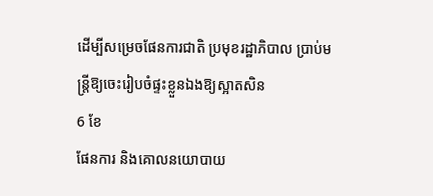ដើម្បីសម្រេចផែនការជាតិ ប្រមុខរដ្ឋាភិបាល ប្រាប់មន្ត្រីឱ្យចេះរៀបចំផ្ទះខ្លួនឯងឱ្យស្អាតសិន
6 ខែ
ផែនការ និងគោលនយោបាយ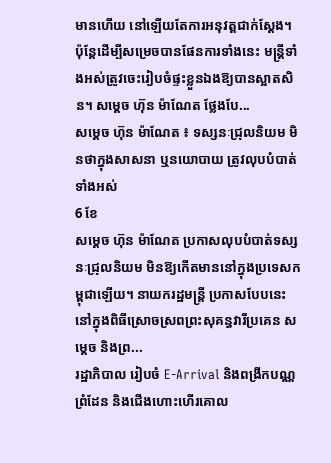មានហើយ នៅឡើយតែការអនុវត្តជាក់ស្ដែង។ ប៉ុន្ដែដើម្បីសម្រេចបានផែនការទាំងនេះ មន្ត្រីទាំងអស់ត្រូវចេះរៀបចំផ្ទះខ្លួនឯងឱ្យបានស្អាតសិន។ សម្ដេច ហ៊ុន ម៉ាណែត ថ្លែងបែ...
សម្ដេច ហ៊ុន ម៉ាណែត ៖ ទស្សនៈជ្រុលនិយម មិនថាក្នុងសាសនា ឬនយោបាយ ត្រូវលុបបំបាត់ទាំងអស់
6 ខែ
សម្ដេច ហ៊ុន ម៉ាណែត ប្រកាសលុបបំបាត់ទស្សនៈជ្រុលនិយម មិនឱ្យកើតមាននៅក្នុងប្រទេសកម្ពុជាឡើយ។ នាយករដ្ឋមន្រ្តី ប្រកាសបែបនេះ នៅក្នុងពិធីស្រោចស្រពព្រះសុគន្ធវារីប្រគេន សម្តេច និងព្រ...
រដ្ឋាភិបាល រៀបចំ E-Arrival និងពង្រីកបណ្ណព្រំដែន និងជើងហោះហើរគោល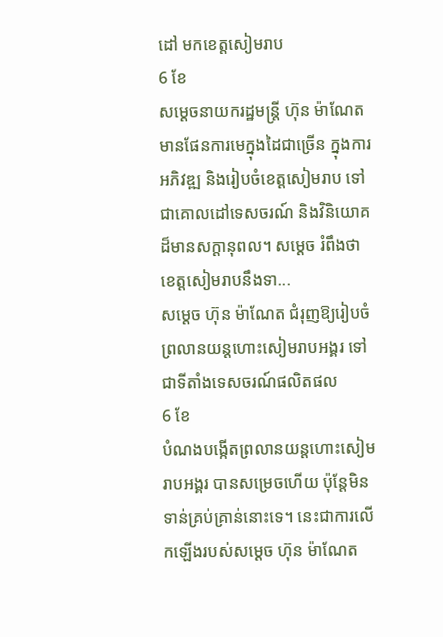ដៅ មកខេត្តសៀមរាប
6 ខែ
សម្ដេចនាយករដ្ឋមន្រ្តី ហ៊ុន ម៉ាណែត មានផែនការមេក្នុងដៃជាច្រើន ក្នុងការអភិវឌ្ឍ និងរៀបចំខេត្តសៀមរាប ទៅជាគោលដៅទេសចរណ៍ និងវិនិយោគដ៏មានសក្ដានុពល។ សម្ដេច រំពឹងថា ខេត្តសៀមរាបនឹងទា...
សម្ដេច ហ៊ុន ម៉ាណែត ជំរុញឱ្យរៀបចំព្រលានយន្តហោះសៀមរាបអង្គរ ទៅជាទីតាំងទេសចរណ៍ផលិតផល
6 ខែ
បំណងបង្កើតព្រលានយន្តហោះសៀមរាបអង្គរ បានសម្រេចហើយ ប៉ុន្តែមិនទាន់គ្រប់គ្រាន់នោះទេ។ នេះជាការលើកឡើងរបស់សម្ដេច ហ៊ុន ម៉ាណែត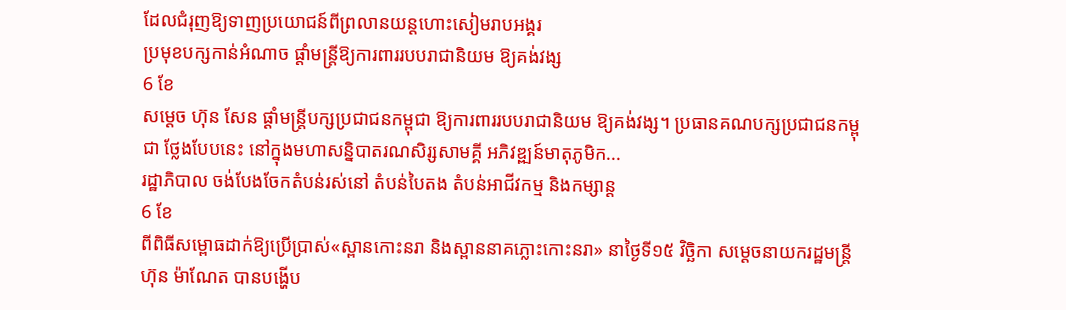ដែលជំរុញឱ្យទាញប្រយោជន៍ពីព្រលានយន្តហោះសៀមរាបអង្គរ
ប្រមុខបក្សកាន់អំណាច ផ្ដាំមន្រ្តីឱ្យការពាររបបរាជានិយម ឱ្យគង់វង្ស
6 ខែ
សម្ដេច ហ៊ុន សែន ផ្ដាំមន្រ្តីបក្សប្រជាជនកម្ពុជា ឱ្យការពាររបបរាជានិយម ឱ្យគង់វង្ស។ ប្រធានគណបក្សប្រជាជនកម្ពុជា ថ្លែងបែបនេះ នៅក្នុងមហាសន្និបាតរណសិរ្សសាមគ្គី អភិវឌ្ឍន៍មាតុភូមិក...
រដ្ឋាភិបាល ចង់បែងចែកតំបន់រស់នៅ តំបន់បៃតង តំបន់អាជីវកម្ម និងកម្សាន្ត
6 ខែ
ពីពិធីសម្ពោធដាក់ឱ្យប្រើប្រាស់«ស្ពានកោះនរា និងស្ពាននាគភ្លោះកោះនរា» នាថ្ងៃទី១៥ វិច្ឆិកា សម្ដេចនាយករដ្ឋមន្រ្តី ហ៊ុន ម៉ាណែត បានបង្ហើប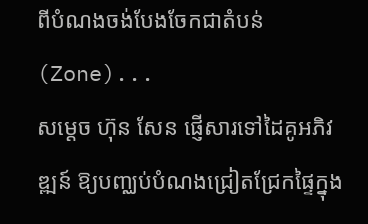ពីបំណងចង់បែងចែកជាតំបន់ (Zone)...
សម្ដេច ហ៊ុន សែន ផ្ញើសារទៅដៃគូអភិវឌ្ឍន៍ ឱ្យបញ្ឈប់បំណងជ្រៀតជ្រែកផ្ទៃក្នុង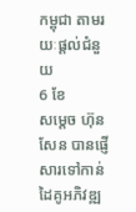កម្ពុជា តាមរយៈផ្ដល់ជំនួយ
6 ខែ
សម្ដេច ហ៊ុន សែន បានផ្ញើសារទៅកាន់ដៃគូអភិវឌ្ឍ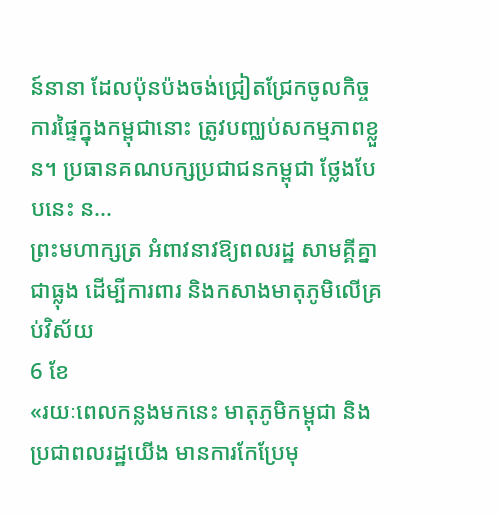ន៍នានា ដែលប៉ុនប៉ងចង់ជ្រៀតជ្រែកចូលកិច្ចការផ្ទៃក្នុងកម្ពុជានោះ ត្រូវបញ្ឈប់សកម្មភាពខ្លួន។ ប្រធានគណបក្សប្រជាជនកម្ពុជា ថ្លែងបែបនេះ ន...
ព្រះមហាក្សត្រ អំពាវនាវឱ្យពលរដ្ឋ សាមគ្គីគ្នាជាធ្លុង ដើម្បីការពារ និងកសាងមាតុភូមិលើគ្រប់វិស័យ
6 ខែ
«រយៈពេលកន្លងមកនេះ មាតុភូមិកម្ពុជា និងប្រជាពលរដ្ឋយើង មានការកែប្រែមុ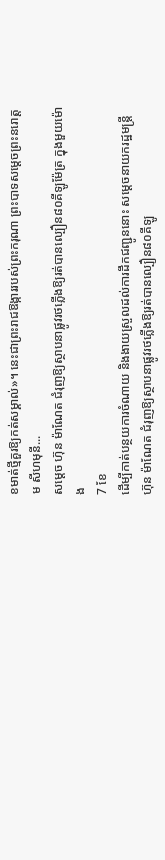ខមាត់ថ្មីគួរឱ្យកត់សម្គាល់»។ នេះជាព្រះរាជឱង្ការរបស់ព្រះករុណា ព្រះបាទសម្ដេចព្រះនរោត្តម សីហមុនី...
សម្ដេច ហ៊ុន ម៉ាណែត ជំរុញឱ្យស្ថាបនាផ្លូវរថភ្លើងឱ្យរត់បានល្បឿន៨០គីឡូម៉ែត្រ ក្នុងមួយម៉ោង
7 ខែ
ដើម្បីកាត់បន្ថយការចំណាយ និងងាយស្រួលដល់ការដឹកជញ្ជូននោះ សម្ដេចនាយករដ្ឋមន្រ្តី ហ៊ុន ម៉ាណែត ជំរុញឱ្យស្ថាបនាផ្លូវរថភ្លើងឱ្យរត់បានល្បឿន៨០គីឡូ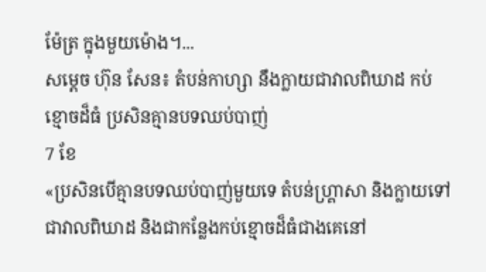ម៉ែត្រ ក្នុងមួយម៉ោង។...
សម្ដេច ហ៊ុន សែន៖ តំបន់កាហ្សា នឹងក្លាយជាវាលពិឃាដ កប់ខ្មោចដ៏ធំ ប្រសិនគ្មានបទឈប់បាញ់
7 ខែ
«ប្រសិនបើគ្មានបទឈប់បាញ់មួយទេ តំបន់ហ្រ្គាសា និងក្លាយទៅជាវាលពិឃាដ និងជាកន្លែងកប់ខ្មោចដ៏ធំជាងគេនៅ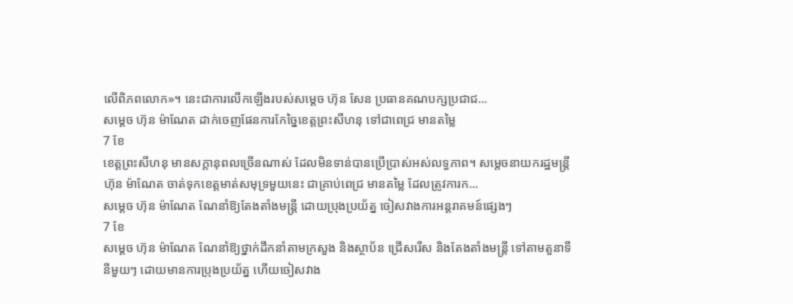លើពិភពលោក»។ នេះជាការលើកឡើងរបស់សម្ដេច ហ៊ុន សែន ប្រធានគណបក្សប្រជាជ...
សម្ដេច ហ៊ុន ម៉ាណែត ដាក់ចេញផែនការកែច្នៃខេត្តព្រះសីហនុ ទៅជាពេជ្រ មានតម្លៃ
7 ខែ
ខេត្តព្រះសីហនុ មានសក្ដានុពលច្រើនណាស់ ដែលមិនទាន់បានប្រើប្រាស់អស់លទ្ធភាព។ សម្ដេចនាយករដ្ឋមន្ត្រី ហ៊ុន ម៉ាណែត ចាត់ទុកខេត្តមាត់សមុទ្រមួយនេះ ជាគ្រាប់ពេជ្រ មានតម្លៃ ដែលត្រូវការក...
សម្ដេច ហ៊ុន ម៉ាណែត ណែនាំឱ្យតែងតាំងមន្ត្រី ដោយប្រុងប្រយ័ត្ន ចៀសវាងការអន្តរាគមន៍ផ្សេងៗ
7 ខែ
សម្ដេច ហ៊ុន ម៉ាណែត ណែនាំឱ្យថ្នាក់ដឹកនាំតាមក្រសួង និងស្ថាប័ន ជ្រើសរើស និងតែងតាំងមន្ត្រី ទៅតាមតួនាទីនីមួយៗ ដោយមានការប្រុងប្រយ័ត្ន ហើយចៀសវាង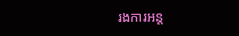រងការអន្ត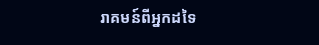រាគមន៍ពីអ្នកដទៃ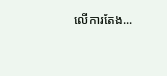លើការតែង...